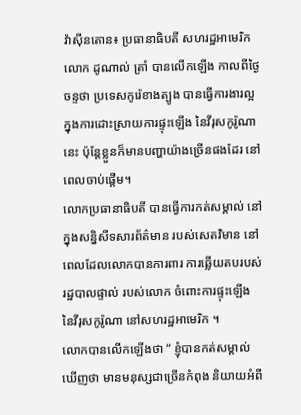វ៉ាស៊ីនតោន៖ ប្រធានាធិបតី សហរដ្ឋអាមេរិក លោក ដូណាល់ ត្រាំ បានលើកឡើង កាលពីថ្ងៃចន្ទថា ប្រទេសកូរ៉េខាងត្បូង បានធ្វើការងារល្អ ក្នុងការដោះស្រាយការផ្ទុះឡើង នៃវីរុសកូរ៉ូណានេះ ប៉ុន្តែខ្លួនក៏មានបញ្ហាយ៉ាងច្រើនផងដែរ នៅពេលចាប់ផ្តើម។
លោកប្រធានាធិបតី បានធ្វើការកត់សម្គាល់ នៅក្នុងសន្និសីទសារព័ត៌មាន របស់សេតវិមាន នៅពេលដែលលោកបានការពារ ការឆ្លើយតបរបស់រដ្ឋបាលផ្ទាល់ របស់លោក ចំពោះការផ្ទុះឡើង នៃវីរុសកូរ៉ូណា នៅសហរដ្ឋអាមេរិក ។
លោកបានលើកឡើងថា “ ខ្ញុំបានកត់សម្គាល់ឃើញថា មានមនុស្សជាច្រើនកំពុង និយាយអំពី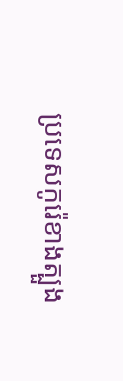ប្រទេសកូរ៉េខាងត្បួង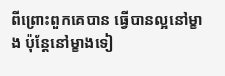ពីព្រោះពួកគេបាន ធ្វើបានល្អនៅម្ខាង ប៉ុន្តែនៅម្ខាងទៀ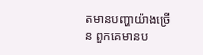តមានបញ្ហាយ៉ាងច្រើន ពួកគេមានប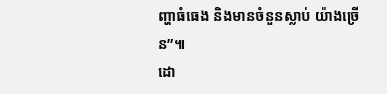ញ្ហាធំធេង និងមានចំនួនស្លាប់ យ៉ាងច្រើន”៕
ដោ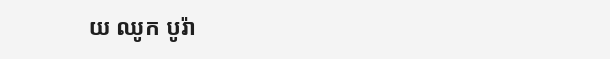យ ឈូក បូរ៉ា